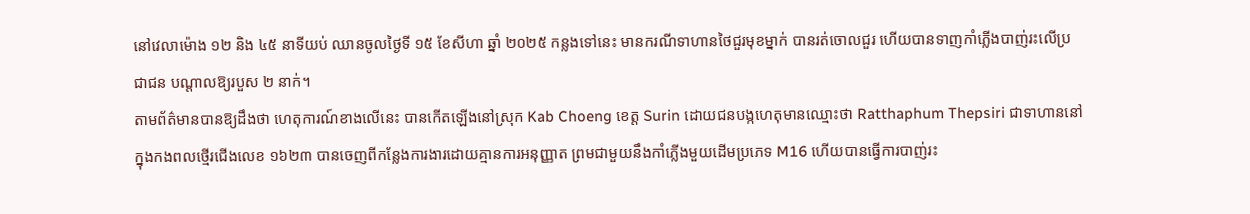នៅវេលាម៉ោង ១២ និង ៤៥ នាទីយប់ ឈានចូលថ្ងៃទី ១៥ ខែសីហា ឆ្នាំ ២០២៥ កន្លងទៅនេះ មានករណីទាហានថៃជួរមុខម្នាក់ បានរត់ចោលជួរ ហើយបានទាញកាំភ្លើងបាញ់រះលើប្រជាជន បណ្តាលឱ្យរបួស ២ នាក់។
តាមព័ត៌មានបានឱ្យដឹងថា ហេតុការណ៍ខាងលើនេះ បានកើតឡើងនៅស្រុក Kab Choeng ខេត្ត Surin ដោយជនបង្កហេតុមានឈ្មោះថា Ratthaphum Thepsiri ជាទាហាននៅក្នុងកងពលថ្មើរជើងលេខ ១៦២៣ បានចេញពីកន្លែងការងារដោយគ្មានការអនុញ្ញាត ព្រមជាមួយនឹងកាំភ្លើងមួយដើមប្រភេទ M16 ហើយបានធ្វើការបាញ់រះ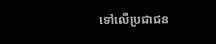ទៅលើប្រជាជន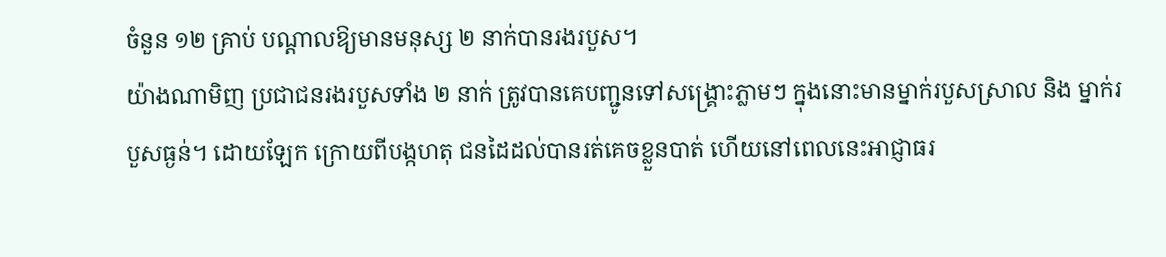ចំនួន ១២ គ្រាប់ បណ្តាលឱ្យមានមនុស្ស ២ នាក់បានរងរបួស។
យ៉ាងណាមិញ ប្រជាជនរងរបួសទាំង ២ នាក់ ត្រូវបានគេបញ្ជូនទៅសង្រ្គោះភ្លាមៗ ក្នុងនោះមានម្នាក់របួសស្រាល និង ម្នាក់របួសធ្ងន់។ ដោយឡែក ក្រោយពីបង្កហតុ ជនដៃដល់បានរត់គេចខ្លួនបាត់ ហើយនៅពេលនេះអាជ្ញាធរ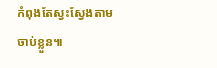កំពុងតែស្វះស្វែងតាមចាប់ខ្លួន៕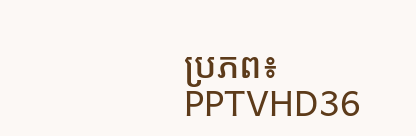ប្រភព៖ PPTVHD36